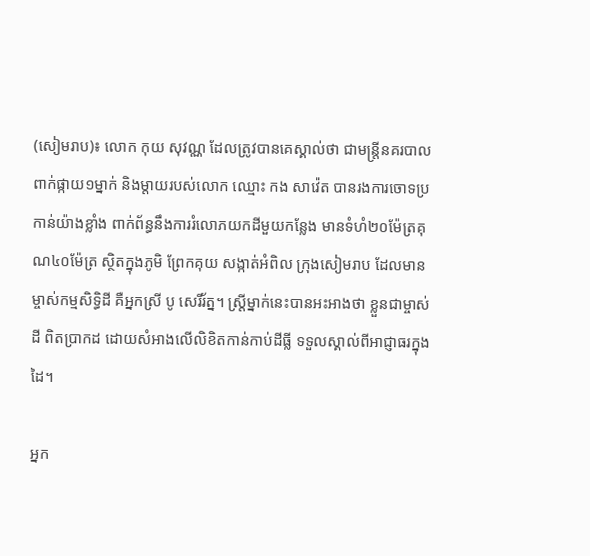(សៀមរាប)៖ លោក កុយ សុវណ្ណ ដែលត្រូវបានគេស្គាល់ថា ជាមន្រ្តីនគរបាលពាក់ផ្កាយ១ម្នាក់ និងម្ដាយរបស់លោក ឈ្មោះ កង សាវ៉េត បានរងការចោទប្រកាន់យ៉ាងខ្លាំង ពាក់ព័ន្ធនឹងការរំលោភយកដីមួយកន្លែង មានទំហំ២០ម៉ែត្រគុណ៤០ម៉ែត្រ ស្ថិតក្នុងភូមិ ព្រែកគុយ សង្កាត់អំពិល ក្រុងសៀមរាប ដែលមានម្ចាស់កម្មសិទ្ធិដី គឺអ្នកស្រី បូ សេរីរ័ត្ន។ ស្រ្តីម្នាក់នេះបានអះអាងថា ខ្លួនជាម្ចាស់ដី ពិតប្រាកដ ដោយសំអាងលើលិខិតកាន់កាប់ដីធ្លី ទទួលស្គាល់ពីអាជ្ញាធរក្នុងដៃ។

អ្នក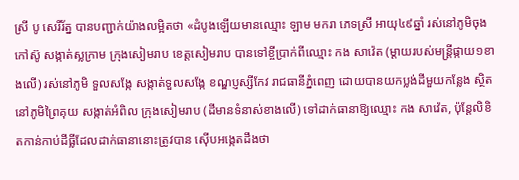ស្រី បូ សេរីរ័ត្ន បានបញ្ជាក់យ៉ាងលម្អិតថា «ដំបូងឡើយមានឈ្មោះ ឡាម មករា ភេទស្រី អាយុ៤៩ឆ្នាំ រស់នៅភូមិចុងកៅស៊ូ សង្កាត់ស្លក្រាម ក្រុងសៀមរាប ខេត្តសៀមរាប បានទៅខ្ចីប្រាក់ពីឈ្មោះ កង សាវ៉េត (ម្ដាយរបស់មន្រ្តីផ្កាយ១ខាងលើ) រស់នៅភូមិ ទួលសង្កែ សង្កាត់ទួលសង្កែ ខណ្ឌប្ញស្សីកែវ រាជធានីភ្នំពេញ ដោយបានយកប្លង់ដីមួយកន្លែង ស្ថិតនៅភូមិព្រៃគុយ សង្កាត់អំពិល ក្រុងសៀមរាប (ដីមានទំនាស់ខាងលើ) ទៅដាក់ធានាឱ្យឈ្មោះ កង សាវ៉េត, ប៉ុន្តែលិខិតកាន់កាប់ដីធ្លីដែលដាក់ធានានោះត្រូវបាន ស៊ើបអង្កេតដឹងថា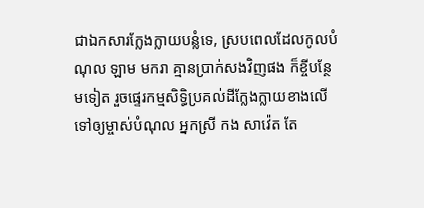ជាឯកសារក្លែងក្លាយបន្លំទេ, ស្របពេលដែលកូលបំណុល ឡាម មករា គ្មានប្រាក់សងវិញផង ក៏ខ្ចីបន្ថែមទៀត រួចផ្ទេរកម្មសិទ្ធិប្រគល់ដីក្លែងក្លាយខាងលើ ទៅឲ្យម្ចាស់បំណុល អ្នកស្រី កង សាវ៉េត តែ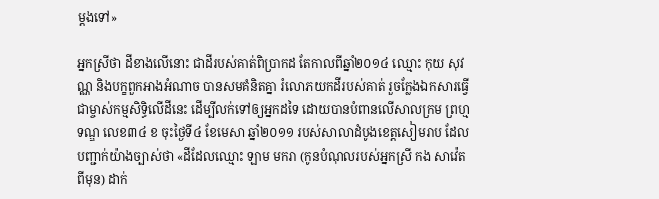ម្ដងទៅ»

អ្នកស្រីថា ដីខាងលើនោះ ជាដីរបស់គាត់ពិប្រាកដ តែកាលពីឆ្នាំ២០១៤ ឈ្មោះ កុយ សុវណ្ណ និងបក្ខពួកអាងអំណាច បានសមគំនិតគ្នា រំលោភយកដីរបស់គាត់ រួចក្លែងឯកសារធ្វើជាម្ចាស់កម្មសិទ្ធិលើដីនេះ ដើម្បីលក់ទៅឲ្យអ្នកដទៃ ដោយបានបំពានលើសាលក្រម ព្រហ្មទណ្ឌ លេខ៣៤ ខ ចុះថ្ងៃទី៤ ខែមេសា ឆ្នាំ២០១១ របស់សាលាដំបូងខេត្តសៀមរាប ដែលបញ្ជាក់យ៉ាងច្បាស់ថា «ដីដែលឈ្មោះ ឡាម មករា (កូនបំណុលរបស់អ្នកស្រី កង សាវ៉េត ពីមុន) ដាក់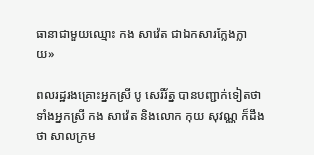ធានាជាមួយឈ្មោះ កង សាវ៉េត ជាឯកសារក្លែងក្លាយ»

ពលរដ្ឋរងគ្រោះអ្នកស្រី បូ សេរីរ័ត្ន បានបញ្ជាក់ទៀតថា ទាំងអ្នកស្រី កង សាវ៉េត និងលោក កុយ សុវណ្ណ ក៏ដឹងថា សាលក្រម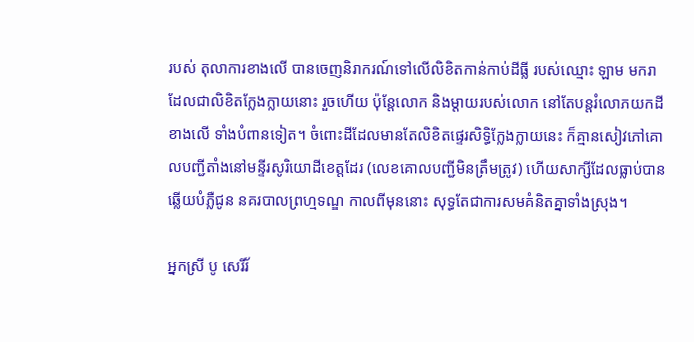របស់ តុលាការខាងលើ បានចេញនិរាករណ៍ទៅលើលិខិតកាន់កាប់ដីធ្លី របស់ឈ្មោះ ឡាម មករា ដែលជាលិខិតក្លែងក្លាយនោះ រួចហើយ ប៉ុន្តែលោក និងម្តាយរបស់លោក នៅតែបន្តរំលោភយកដីខាងលើ ទាំងបំពានទៀត។ ចំពោះដីដែលមានតែលិខិតផ្ទេរសិទ្ធិក្លែងក្លាយនេះ ក៏គ្មានសៀវភៅគោលបញ្ជីតាំងនៅមន្ទីរសូរិយោដីខេត្តដែរ (លេខគោលបញ្ជីមិនត្រឹមត្រូវ) ហើយសាក្សីដែលធ្លាប់បានឆ្លើយបំភ្លឺជូន នគរបាលព្រហ្មទណ្ឌ កាលពីមុននោះ សុទ្ធតែជាការសមគំនិតគ្នាទាំងស្រុង។

អ្នកស្រី បូ សេរីរ័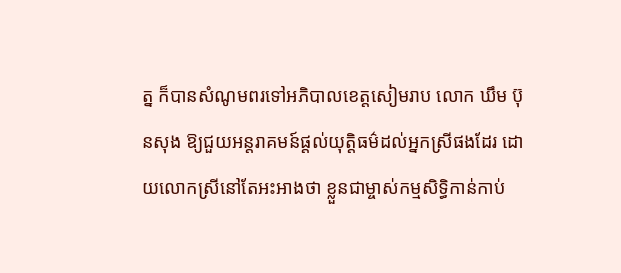ត្ន ក៏បានសំណូមពរទៅអភិបាលខេត្តសៀមរាប លោក ឃឹម ប៊ុនសុង ឱ្យជួយអន្តរាគមន៍ផ្តល់យុត្តិធម៌ដល់អ្នកស្រីផងដែរ ដោយលោកស្រីនៅតែអះអាងថា ខ្លួនជាម្ចាស់កម្មសិទ្ធិកាន់កាប់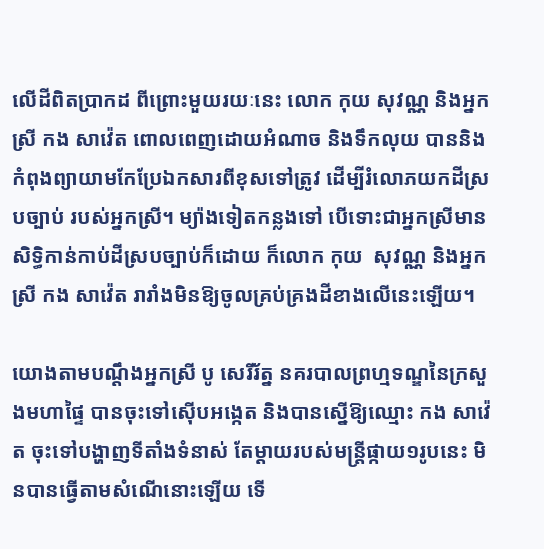លើដីពិតប្រាកដ ពីព្រោះមួយរយៈនេះ លោក កុយ សុវណ្ណ និងអ្នកស្រី កង សាវ៉េត ពោលពេញដោយអំណាច និងទឹកលុយ បាននិងកំពុងព្យាយាមកែប្រែឯកសារពីខុសទៅត្រូវ ដើម្បីរំលោភយកដីស្របច្បាប់ របស់អ្នកស្រី។ ម្យ៉ាងទៀតកន្លងទៅ បើទោះជាអ្នកស្រីមានសិទ្ធិកាន់កាប់ដីស្របច្បាប់ក៏ដោយ ក៏លោក កុយ  សុវណ្ណ និងអ្នកស្រី កង សាវ៉េត រារាំងមិនឱ្យចូលគ្រប់គ្រងដីខាងលើនេះឡើយ។

យោងតាមបណ្តឹងអ្នកស្រី បូ សេរីរ័ត្ន នគរបាលព្រហ្មទណ្ឌនៃក្រសួងមហាផ្ទៃ បានចុះទៅស៊ើបអង្កេត និងបានស្នើឱ្យឈ្មោះ កង សាវ៉េត ចុះទៅបង្ហាញទីតាំងទំនាស់ តែម្ដាយរបស់មន្រ្តីផ្កាយ១រូបនេះ មិនបានធ្វើតាមសំណើនោះឡើយ ទើ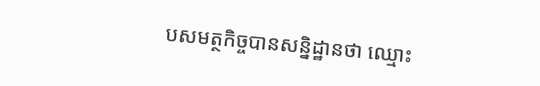បសមត្ថកិច្ចបានសន្និដ្ឋានថា ឈ្មោះ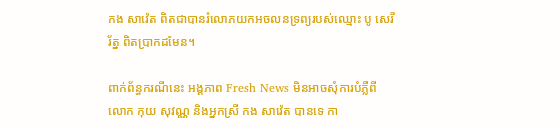កង សាវ៉េត ពិតជាបានរំលោភយកអចលនទ្រព្យរបស់ឈ្មោះ បូ សេរីរ័ត្ន ពិតប្រាកដមែន។

ពាក់ព័ន្ធករណីនេះ អង្គភាព Fresh News មិនអាចសុំការបំភ្លឺពីលោក កុយ សុវណ្ណ និងអ្នកស្រី កង សាវ៉េត បានទេ កា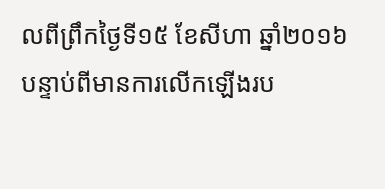លពីព្រឹកថ្ងៃទី១៥ ខែសីហា ឆ្នាំ២០១៦ បន្ទាប់ពីមានការលើកឡើងរប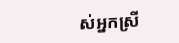ស់អ្នកស្រី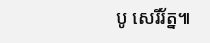បូ សេរីរ័ត្ន៕